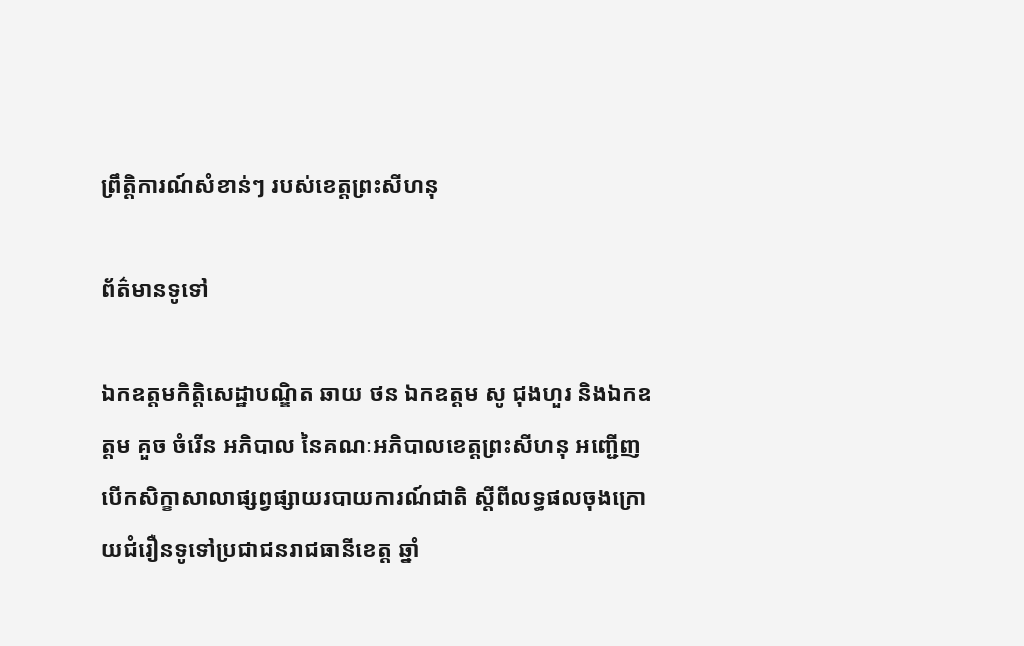ព្រឹត្តិការណ៍សំខាន់ៗ របស់ខេត្តព្រះសីហនុ

ព័ត៌មានទូទៅ

ឯកឧត្តមកិត្តិសេដ្ឋាបណ្ឌិត ឆាយ ថន ឯកឧត្តម សូ ជុងហួរ និងឯកឧត្តម គួច ចំរើន អភិបាល នៃគណៈអភិបាលខេត្តព្រះសីហនុ អញ្ជើញបើកសិក្ខាសាលាផ្សព្វផ្សាយរបាយការណ៍ជាតិ ស្តីពីលទ្ធផលចុងក្រោយជំរឿនទូទៅប្រជាជនរាជធានីខេត្ត ឆ្នាំ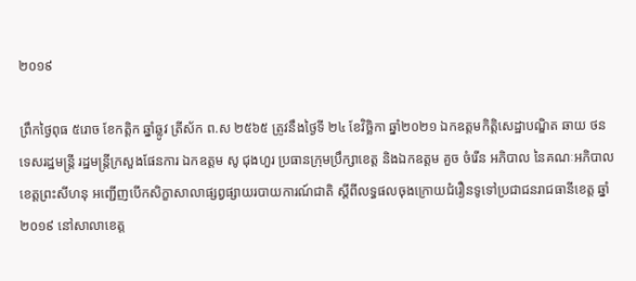២០១៩

ព្រឹកថ្ងៃពុធ ៥រោច ខែកត្តិក ឆ្នាំឆ្លូវ ត្រីស័ក ព.ស ២៥៦៥ ត្រូវនឹងថ្ងៃទី ២៤ ខែវិច្ឆិកា ឆ្នាំ២០២១ ឯកឧត្តមកិត្តិសេដ្ឋាបណ្ឌិត ឆាយ ថន ទេសរដ្ឋមន្ដ្រី រដ្ឋមន្ដ្រីក្រសួងផែនការ ឯកឧត្តម សូ ជុងហួរ ប្រធានក្រុមប្រឹក្សាខេត្ត និងឯកឧត្តម គួច ចំរើន អភិបាល នៃគណៈអភិបាលខេត្តព្រះសីហនុ អញ្ជើញបើកសិក្ខាសាលាផ្សព្វផ្សាយរបាយការណ៍ជាតិ ស្តីពីលទ្ធផលចុងក្រោយជំរឿនទូទៅប្រជាជនរាជធានីខេត្ត ឆ្នាំ២០១៩ នៅសាលាខេត្ត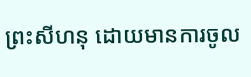ព្រះសីហនុ ដោយមានការចូល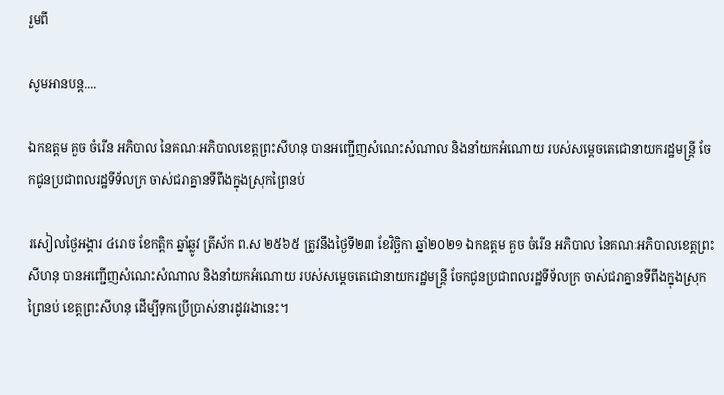រួមពី

សូមអានបន្ត....

ឯកឧត្តម គួច ចំរើន អភិបាល នៃគណៈអភិបាលខេត្តព្រះសីហនុ បានអញ្ជើញសំណេះសំណាល និងនាំយកអំណោយ របស់សម្តេចតេជោនាយករដ្ឋមន្ត្រី ចែកជូនប្រជាពលរដ្ឋទីទ័លក្រ ចាស់ជរាគ្នានទីពឹងក្នុងស្រុកព្រៃនប់

រសៀលថ្ងៃអង្គារ ៤រោច ខែកត្តិក ឆ្នាំឆ្លូវ ត្រីស័ក ព.ស ២៥៦៥ ត្រូវនឹងថ្ងៃទី២៣ ខែវិច្ឆិកា ឆ្នាំ២០២១ ឯកឧត្តម គួច ចំរើន អភិបាល នៃគណៈអភិបាលខេត្តព្រះសីហនុ បានអញ្ជើញសំណេះសំណាល និងនាំយកអំណោយ របស់សម្តេចតេជោនាយករដ្ឋមន្ត្រី ចែកជូនប្រជាពលរដ្ឋទីទ័លក្រ ចាស់ជរាគ្នានទីពឹងក្នុងស្រុកព្រៃនប់ ខេត្តព្រះសីហនុ ដើម្បីទុកប្រើប្រាស់នារដូវរងានេះ។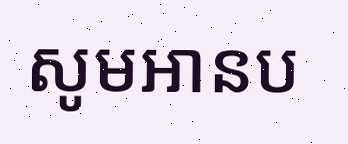សូមអានប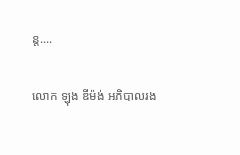ន្ត....

លោក ឡុង ឌីម៉ង់ អភិបាលរង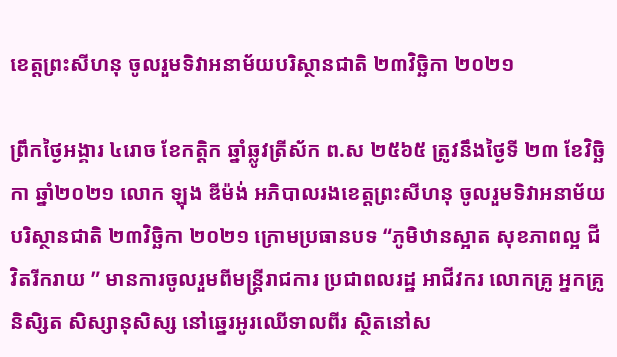ខេត្តព្រះសីហនុ ចូលរួមទិវាអនាម័យបរិស្ថានជាតិ ២៣វិច្ឆិកា ២០២១

ព្រឹកថ្ងៃអង្គារ ៤រោច ខែកត្តិក ឆ្នាំឆ្លូវត្រីស័ក ព.ស ២៥៦៥ ត្រូវនឹងថ្ងៃទី ២៣ ខែវិច្ឆិកា ឆ្នាំ២០២១ លោក ឡុង ឌីម៉ង់ អភិបាលរងខេត្តព្រះសីហនុ ចូលរួមទិវាអនាម័យបរិស្ថានជាតិ ២៣វិច្ឆិកា ២០២១ ក្រោមប្រធានបទ “ភូមិឋានស្អាត សុខភាពល្អ ជីវិតរីករាយ ” មានការចូលរួមពីមន្ត្រីរាជការ ប្រជាពលរដ្ឋ អាជីវករ លោកគ្រូ អ្នកគ្រូ និសិ្សត សិស្សានុសិស្ស នៅឆ្នេរអូរឈើទាលពីរ ស្ថិតនៅស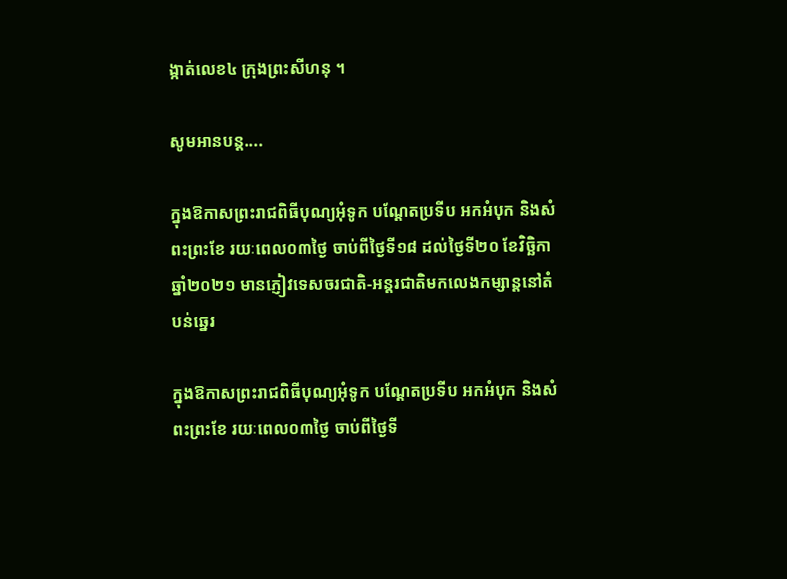ង្កាត់លេខ៤ ក្រុងព្រះសីហនុ ។

សូមអានបន្ត....

ក្នុងឱកាសព្រះរាជពិធីបុណ្យអុំទូក បណ្ដែតប្រទីប អកអំបុក និងសំពះព្រះខែ រយៈពេល០៣ថ្ងៃ ចាប់ពីថ្ងៃទី១៨ ដល់ថ្ងៃទី២០ ខែវិច្ឆិកា ឆ្នាំ២០២១ មានភ្ញៀវទេសចរជាតិ-អន្តរជាតិមកលេងកម្សាន្តនៅតំបន់ឆ្នេរ

ក្នុងឱកាសព្រះរាជពិធីបុណ្យអុំទូក បណ្ដែតប្រទីប អកអំបុក និងសំពះព្រះខែ រយៈពេល០៣ថ្ងៃ ចាប់ពីថ្ងៃទី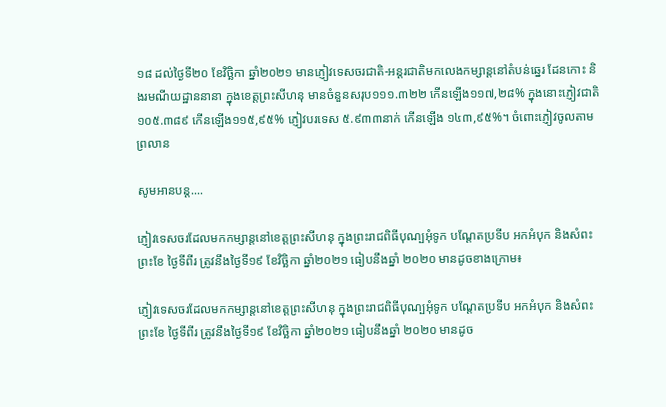១៨ ដល់ថ្ងៃទី២០ ខែវិច្ឆិកា ឆ្នាំ២០២១ មានភ្ញៀវទេសចរជាតិ-អន្តរជាតិមកលេងកម្សាន្តនៅតំបន់ឆ្នេរ ដែនកោះ និងរមណីយដ្ឋាននានា ក្នុងខេត្តព្រះសីហនុ មានចំនួនសរុប១១១.៣២២ កើនឡើង១១៧,២៨% ក្នុងនោះភ្ញៀវជាតិ ១០៥.៣៨៩ កើនឡើង១១៥,៩៥% ភ្ញៀវបរទេស ៥.៩៣៣នាក់ កើនឡើង ១៤៣,៩៥%។ ចំពោះភ្ញៀវចូលតាមព្រលាន

សូមអានបន្ត....

ភ្ញៀវទេសចរដែលមកកម្សាន្ដនៅខេត្តព្រះសីហនុ ក្នុងព្រះរាជពិធីបុណ្បអុំទូក បណ្ដែតប្រទីប អកអំបុក និងសំពះព្រះខែ ថ្ងៃទីពីរ ត្រូវនឹងថ្ងៃទី១៩ ខែវិច្ឆិកា ឆ្នាំ២០២១ ធៀបនឹងឆ្នាំ ២០២០ មានដូចខាងក្រោម៖

ភ្ញៀវទេសចរដែលមកកម្សាន្ដនៅខេត្តព្រះសីហនុ ក្នុងព្រះរាជពិធីបុណ្បអុំទូក បណ្ដែតប្រទីប អកអំបុក និងសំពះព្រះខែ ថ្ងៃទីពីរ ត្រូវនឹងថ្ងៃទី១៩ ខែវិច្ឆិកា ឆ្នាំ២០២១ ធៀបនឹងឆ្នាំ ២០២០ មានដូច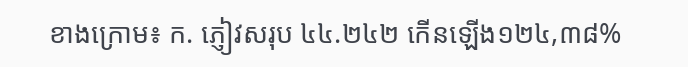ខាងក្រោម៖ ក. ភ្ញៀវសរុប ៤៤.២៤២ កើនឡើង១២៤,៣៨%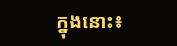ក្នុងនោះ៖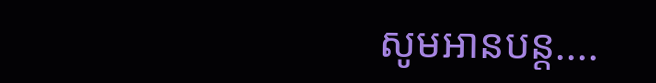សូមអានបន្ត....